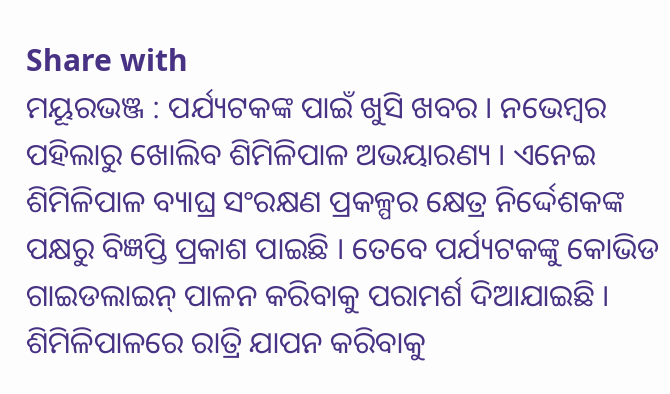Share with
ମୟୂରଭଞ୍ଜ : ପର୍ଯ୍ୟଟକଙ୍କ ପାଇଁ ଖୁସି ଖବର । ନଭେମ୍ବର ପହିଲାରୁ ଖୋଲିବ ଶିମିଳିପାଳ ଅଭୟାରଣ୍ୟ । ଏନେଇ ଶିମିଳିପାଳ ବ୍ୟାଘ୍ର ସଂରକ୍ଷଣ ପ୍ରକଳ୍ପର କ୍ଷେତ୍ର ନିର୍ଦ୍ଦେଶକଙ୍କ ପକ୍ଷରୁ ବିଜ୍ଞପ୍ତି ପ୍ରକାଶ ପାଇଛି । ତେବେ ପର୍ଯ୍ୟଟକଙ୍କୁ କୋଭିଡ ଗାଇଡଲାଇନ୍ ପାଳନ କରିବାକୁ ପରାମର୍ଶ ଦିଆଯାଇଛି ।
ଶିମିଳିପାଳରେ ରାତ୍ରି ଯାପନ କରିବାକୁ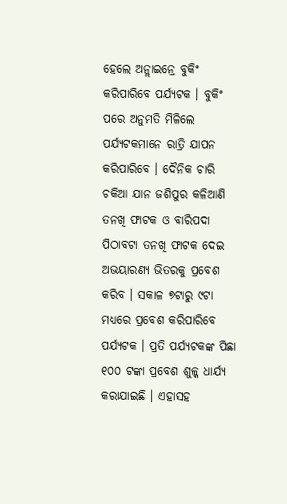ହେଲେ ଅନ୍ଲାଇନ୍ରେ ବୁକିଂ କରିପାରିବେ ପର୍ଯ୍ୟଟକ । ବୁକିଂ ପରେ ଅନୁମତି ମିଳିଲେ ପର୍ଯ୍ୟଟକମାନେ ରାତ୍ରି ଯାପନ କରିପାରିବେ । ଦୈନିକ ଚାରି ଚକିଆ ଯାନ ଜଶିପୁର କଳିଆଣି ତନଖି ଫାଟକ ଓ ବାରିପଦା ପିଠାବଟା ତନଖି ଫାଟକ ଦେଇ ଅଭୟାରଣ୍ୟ ଭିତରକୁ ପ୍ରବେଶ କରିବ । ସକାଳ ୭ଟାରୁ ୯ଟା ମଧ୍ୟରେ ପ୍ରବେଶ କରିପାରିବେ ପର୍ଯ୍ୟଟକ । ପ୍ରତି ପର୍ଯ୍ୟଟକଙ୍କ ପିଛା ୧୦୦ ଟଙ୍କା ପ୍ରବେଶ ଶୁଳ୍କ ଧାର୍ଯ୍ୟ କରାଯାଇଛି । ଏହାସହ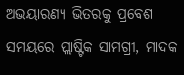ଅଭୟାରଣ୍ୟ ଭିତରକୁ ପ୍ରବେଶ ସମୟରେ ପ୍ଲାଷ୍ଟିକ ସାମଗ୍ରୀ, ମାଦକ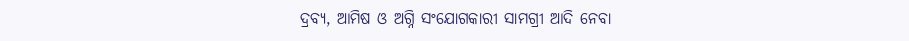ଦ୍ରବ୍ୟ, ଆମିଷ ଓ ଅଗ୍ନି ସଂଯୋଗକାରୀ ସାମଗ୍ରୀ ଆଦି ନେବା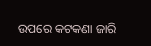ଉପରେ କଟକଣା ଜାରି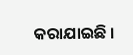କରାଯାଇଛି ।